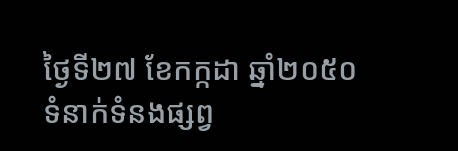ថ្ងៃទី២៧ ខែកក្កដា ឆ្នាំ២០៥០
ទំនាក់ទំនងផ្សព្វ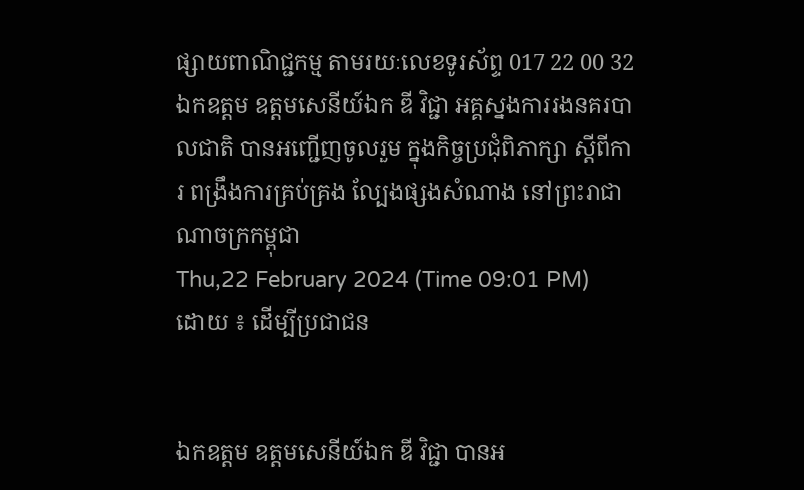ផ្សាយពាណិជ្ជកម្ម តាមរយៈលេខទូរស័ព្ទ 017 22 00 32
ឯកឧត្តម ឧត្តមសេនីយ៍ឯក ឌី វិជ្ជា អគ្គស្នងការរងនគរបាលជាតិ បានអញ្ជើញចូលរួម ក្នុងកិច្ចប្រជុំពិភាក្សា ស្តីពីការ ពង្រឹងការគ្រប់គ្រង ល្បែងផ្សងសំណាង នៅព្រះរាជាណាចក្រកម្ពុជា
Thu,22 February 2024 (Time 09:01 PM)
ដោយ ៖ ដើម្បីប្រជាជន


ឯកឧត្តម ឧត្តមសេនីយ៍ឯក ឌី វិជ្ជា បានអ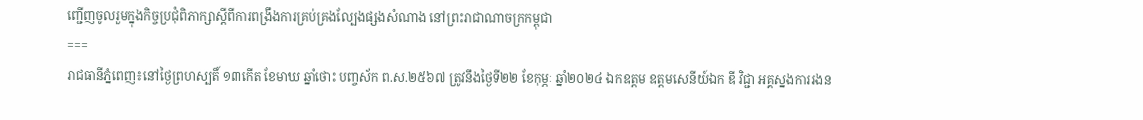ញ្ជើញចូលរួមក្នុងកិច្ចប្រជុំពិភាក្សាស្តីពីការពង្រឹងការគ្រប់គ្រងល្បែងផ្សងសំណាង នៅព្រះរាជាណាចក្រកម្ពុជា
===
រាជធានីភ្នំពេញ៖នៅថ្ងៃព្រហស្បតិ៍ ១៣កើត ខែមាឃ ឆ្នាំថោះ បញ្ចស័ក ព.ស.២៥៦៧ ត្រូវនឹងថ្ងៃទី២២ ខែកុម្ភៈ ឆ្នាំ២០២៤ ឯកឧត្តម ឧត្តមសេនីយ៍ឯក ឌី វិជ្ជា អគ្គស្នងការរងន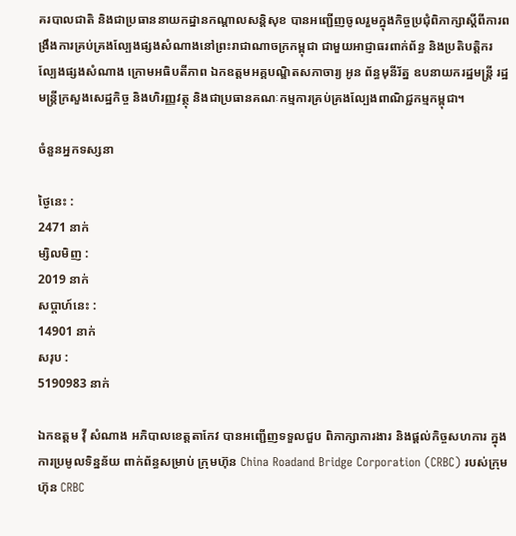គរបាលជាតិ និងជាប្រធាននាយកដ្នានកណ្ដាលសន្តិសុខ បានអញ្ជើញចូលរួមក្នុងកិច្ចប្រជុំពិភាក្សាស្តីពីការពង្រឹងការគ្រប់គ្រងល្បែងផ្សងសំណាងនៅព្រះរាជាណាចក្រកម្ពុជា ជាមួយអាជ្ញាធរពាក់ព័ន្ធ និងប្រតិបត្តិករល្បែងផ្សងសំណាង ក្រោមអធិបតីភាព ឯកឧត្តមអគ្គបណ្ឌិតសភាចារ្យ អូន ព័ន្ធមុនីរ័ត្ន ឧបនាយករដ្ឋមន្ត្រី រដ្ឋមន្ត្រីក្រសួងសេដ្ឋកិច្ច និងហិរញ្ញវត្ថុ និងជាប្រធានគណៈកម្មការគ្រប់គ្រងល្បែងពាណិជ្ជកម្មកម្ពុជា។

ចំនួនអ្នកទស្សនា

ថ្ងៃនេះ :
2471 នាក់
ម្សិលមិញ :
2019 នាក់
សប្តាហ៍នេះ :
14901 នាក់
សរុប :
5190983 នាក់

ឯកឧត្តម វ៉ី សំណាង អភិបាលខេត្តតាកែវ បានអញ្ជើញទទួលជួប ពិភាក្សាការងារ និងផ្តល់កិច្ចសហការ ក្នុងការប្រមូលទិន្នន័យ ពាក់ព័ន្ធសម្រាប់ ក្រុមហ៊ុន China Roadand Bridge Corporation (CRBC) របស់ក្រុមហ៊ុន CRBC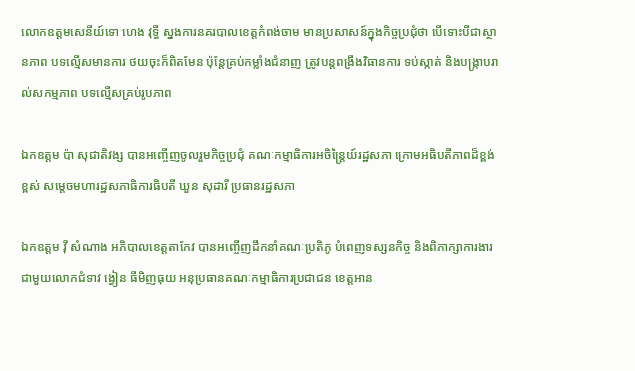លោកឧត្តមសេនីយ៍ទោ ហេង វុទ្ធី ស្នងការនគរបាលខេត្តកំពង់ចាម មានប្រសាសន៍ក្នុងកិច្ចប្រជុំថា បើទោះបីជាស្ថានភាព បទល្មើសមានការ ថយចុះក៏ពិតមែន ប៉ុន្តែគ្រប់កម្លាំងជំនាញ ត្រូវបន្ដពង្រឹងវិធានការ ទប់ស្កាត់ និងបង្ក្រាបរាល់សកម្មភាព បទល្មើសគ្រប់រូបភាព

ឯកឧត្តម ប៉ា សុជាតិវង្ស បានអញ្ចើញចូលរួមកិច្ចប្រជុំ គណៈកម្មាធិការអចិន្ត្រៃយ៍រដ្ឋសភា ក្រោមអធិបតីភាពដ៏ខ្ពង់ខ្ពស់ សម្តេចមហារដ្ឋសភាធិការធិបតី ឃួន សុដារី ប្រធានរដ្ឋសភា

ឯកឧត្តម វ៉ី សំណាង អភិបាលខេត្តតាកែវ បានអញ្ចើញដឹកនាំគណៈប្រតិភូ បំពេញទស្សនកិច្ច និងពិភាក្សាការងារ ជាមួយលោកជំទាវ ង្វៀន ធីមិញធុយ អនុប្រធានគណៈកម្មាធិការប្រជាជន ខេត្តអាន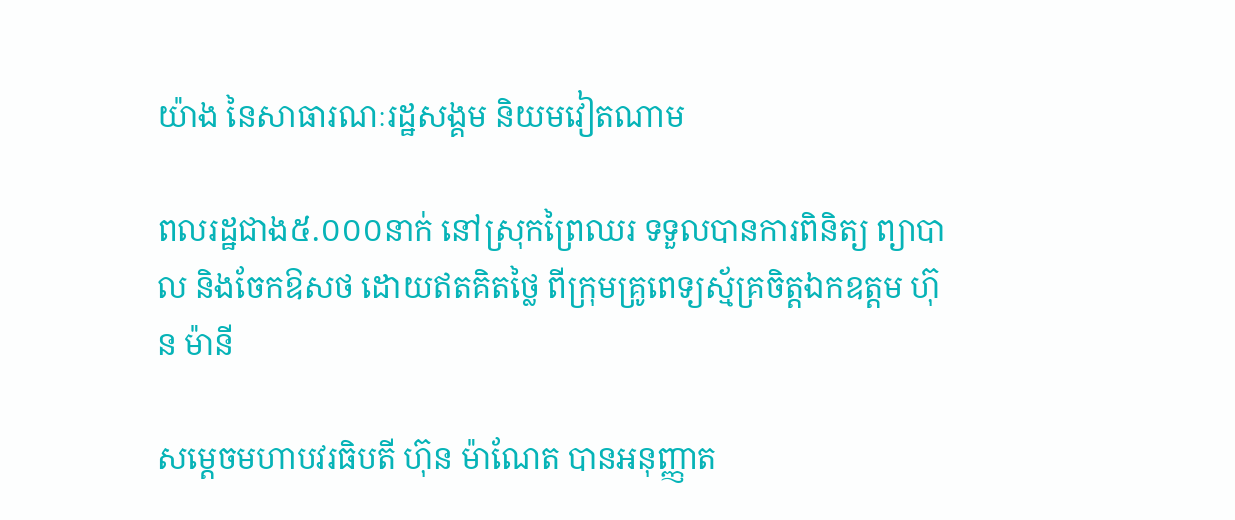យ៉ាង នៃសាធារណៈរដ្ឋសង្គម និយមវៀតណាម

ពលរដ្ឋជាង៥.០០០នាក់ នៅស្រុកព្រៃឈរ ទទួលបានការពិនិត្យ ព្យាបាល និងចែកឱសថ ដោយឥតគិតថ្លៃ ពីក្រុមគ្រូពេទ្យស្ម័គ្រចិត្តឯកឧត្តម ហ៊ុន ម៉ានី

សម្ដេចមហាបវរធិបតី ហ៊ុន ម៉ាណែត បានអនុញ្ញាត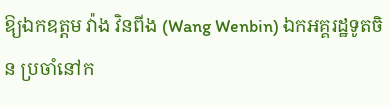ឱ្យឯកឧត្តម វ៉ាង វិនពីង (Wang Wenbin) ឯកអគ្គរដ្ឋទូតចិន ប្រចាំនៅក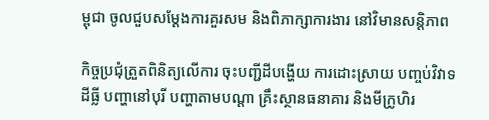ម្ពុជា ចូលជួបសម្ដែងការគួរសម និងពិភាក្សាការងារ នៅវិមានសន្តិភាព

កិច្ចប្រជុំត្រួតពិនិត្យលើការ ចុះបញ្ជីដីបង្ហើយ ការដោះស្រាយ បញ្ចប់វិវាទដីធ្លី បញ្ហានៅបុរី បញ្ហាតាមបណ្តា គ្រឹះស្ថានធនាគារ និងមីក្រូហិរ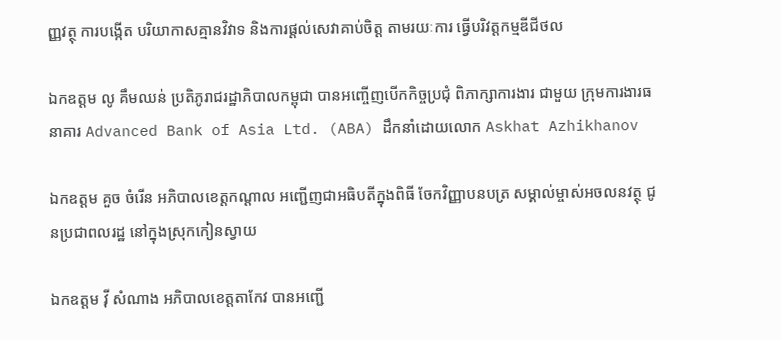ញ្ញវត្ថុ ការបង្កើត បរិយាកាសគ្មានវិវាទ និងការផ្តល់សេវាគាប់ចិត្ត តាមរយៈការ ធ្វើបរិវត្តកម្មឌីជីថល

ឯកឧត្តម លូ គឹមឈន់ ប្រតិភូរាជរដ្ឋាភិបាលកម្ពុជា បានអញ្ចើញបើកកិច្ចប្រជុំ ពិភាក្សាការងារ ជាមួយ ក្រុមការងារធនាគារ Advanced Bank of Asia Ltd. (ABA) ដឹកនាំដោយលោក Askhat Azhikhanov

ឯកឧត្ដម គួច ចំរើន អភិបាលខេត្តកណ្ដាល អញ្ជើញជាអធិបតីក្នុងពិធី ចែកវិញ្ញាបនបត្រ សម្គាល់ម្ចាស់អចលនវត្ថុ ជូនប្រជាពលរដ្ឋ នៅក្នុងស្រុកកៀនស្វាយ

ឯកឧត្តម វ៉ី សំណាង អភិបាលខេត្តតាកែវ បានអញ្ជើ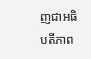ញជាអធិបតីភាព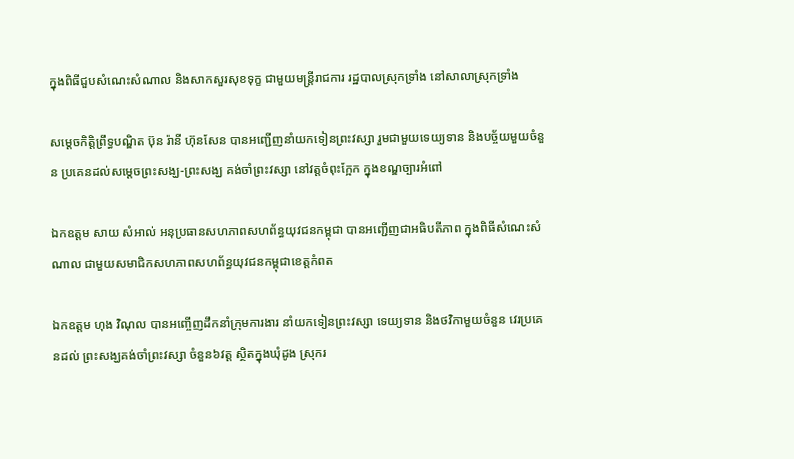ក្នុងពិធីជួបសំណេះសំណាល និងសាកសួរសុខទុក្ខ ជាមួយមន្ត្រីរាជការ រដ្ឋបាលស្រុកទ្រាំង នៅសាលាស្រុកទ្រាំង

សម្តេចកិតិ្តព្រឹទ្ធបណ្ឌិត ប៊ុន រ៉ានី ហ៊ុនសែន បានអញ្ជើញនាំយកទៀនព្រះវស្សា រួមជាមួយទេយ្យទាន និងបច្ច័យមួយចំនួន ប្រគេនដល់សម្តេចព្រះសង្ឃ-ព្រះសង្ឃ គង់ចាំព្រះវស្សា នៅវត្តចំពុះក្អែក ក្នុងខណ្ឌច្បារអំពៅ

ឯកឧត្តម សាយ សំអាល់ អនុប្រធានសហភាពសហព័ន្ធយុវជនកម្ពុជា បានអញ្ជើញជាអធិបតីភាព ក្នុងពិធីសំណេះសំណាល ជាមួយសមាជិកសហភាពសហព័ន្ធយុវជនកម្ពុជាខេត្តកំពត

ឯកឧត្តម ហុង វិណុល បានអញ្ចើញដឹកនាំក្រុមការងារ នាំយកទៀនព្រះវស្សា ទេយ្យទាន និងថវិកាមួយចំនួន វេរប្រគេនដល់ ព្រះសង្ឃគង់ចាំព្រះវស្សា ចំនួន៦វត្ត ស្ថិតក្នុងឃុំដូង ស្រុករ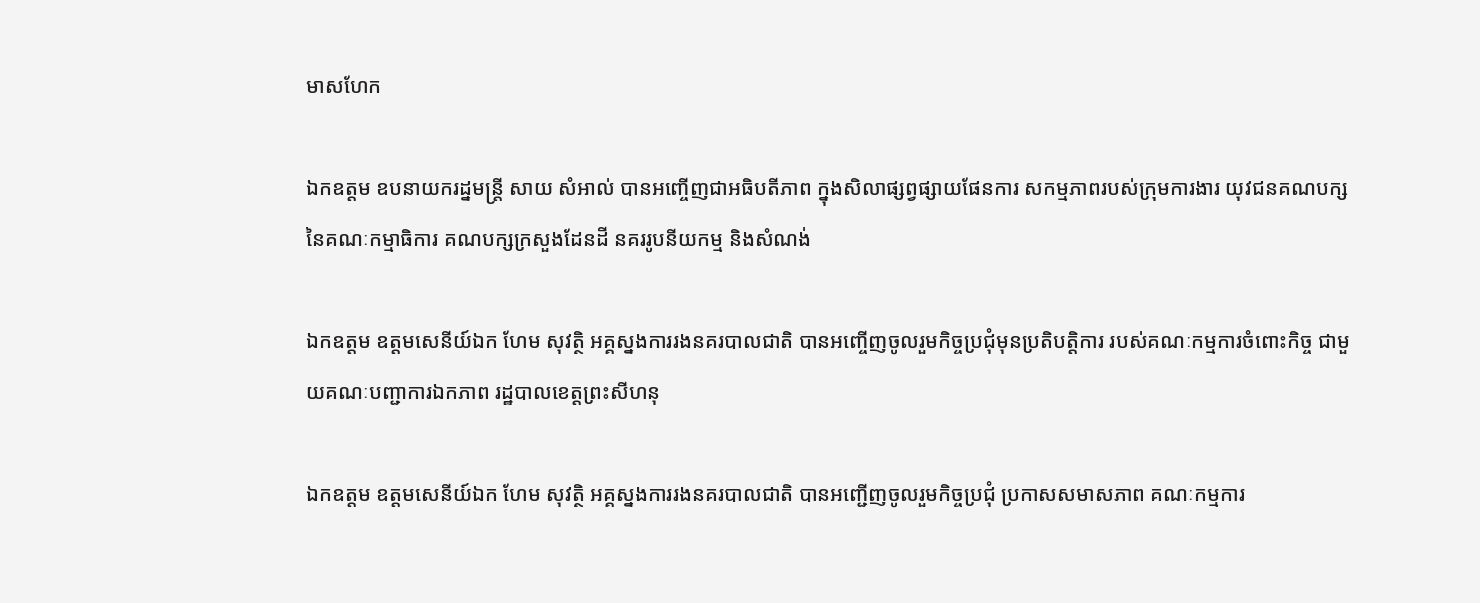មាសហែក

ឯកឧត្តម ឧបនាយករដ្នមន្ត្រី សាយ សំអាល់ បានអញ្ចើញជាអធិបតីភាព ក្នុងសិលាផ្សព្វផ្សាយផែនការ សកម្មភាពរបស់ក្រុមការងារ យុវជនគណបក្ស នៃគណៈកម្មាធិការ គណបក្សក្រសួងដែនដី នគររូបនីយកម្ម និងសំណង់

ឯកឧត្តម ឧត្តមសេនីយ៍ឯក ហែម សុវត្ថិ អគ្គស្នងការរងនគរបាលជាតិ បានអញ្ចើញចូលរួមកិច្ចប្រជុំមុនប្រតិបត្តិការ របស់គណៈកម្មការចំពោះកិច្ច ជាមួយគណៈបញ្ជាការឯកភាព រដ្ឋបាលខេត្តព្រះសីហនុ

ឯកឧត្តម ឧត្តមសេនីយ៍ឯក ហែម សុវត្ថិ អគ្គស្នងការរងនគរបាលជាតិ បានអញ្ជើញចូលរួមកិច្ចប្រជុំ ប្រកាសសមាសភាព គណៈកម្មការ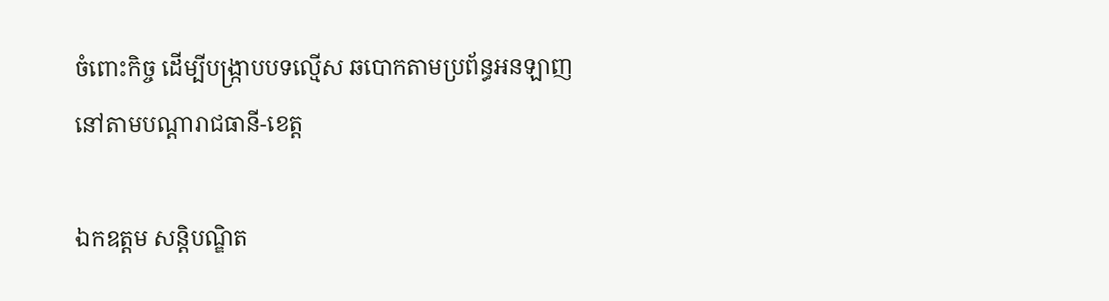ចំពោះកិច្ច ដើម្បីបង្រ្កាបបទល្មើស ឆបោកតាមប្រព័ន្ធអនឡាញ នៅតាមបណ្តារាជធានី-ខេត្ត

ឯកឧត្តម សន្តិបណ្ឌិត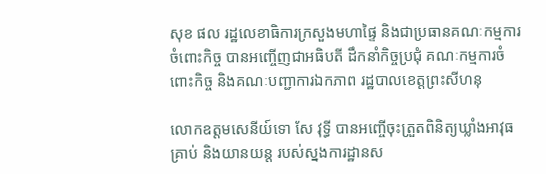សុខ ផល រដ្ឋលេខាធិការក្រសួងមហាផ្ទៃ និងជាប្រធានគណៈកម្មការចំពោះកិច្ច បានអញ្ចើញជាអធិបតី ដឹកនាំកិច្ចប្រជុំ គណៈកម្មការចំពោះកិច្ច និងគណៈបញ្ជាការឯកភាព រដ្ឋបាលខេត្តព្រះសីហនុ

លោកឧត្ដមសេនីយ៍ទោ សែ វុទ្ធី បានអញ្ចើចុះត្រួតពិនិត្យឃ្លាំងអាវុធគ្រាប់ និងយានយន្ត របស់ស្នងការដ្ឋានស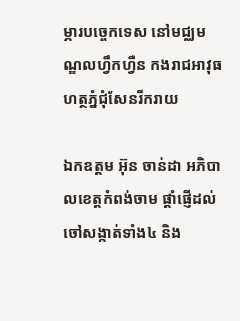ម្ភារបច្ចេកទេស នៅមជ្ឈមណ្ឌលហ្វឹកហ្វឺន កងរាជអាវុធហត្ថភ្នំជុំសែនរីករាយ

ឯកឧត្តម អ៊ុន ចាន់ដា អភិបាលខេត្តកំពង់ចាម ផ្តាំផ្ញើដល់ចៅសង្កាត់ទាំង៤ និង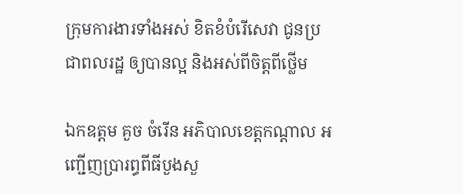ក្រុមការងារទាំងអស់ ខិតខំបំរើសេវា ជូនប្រជាពលរដ្ឋ ឲ្យបានល្អ និងអស់ពីចិត្តពីថ្លើម

ឯកឧត្តម គួច ចំរើន អភិបាលខេត្តកណ្ដាល អញ្ជើញប្រារព្ធពីធីបួងសួ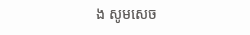ង សូមសេច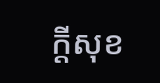ក្ដីសុខ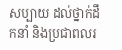សប្បាយ ដល់ថ្នាក់ដឹកនាំ និងប្រជាពលរ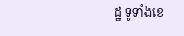ដ្ឋ ទូទាំងខេ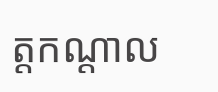ត្តកណ្ដាល